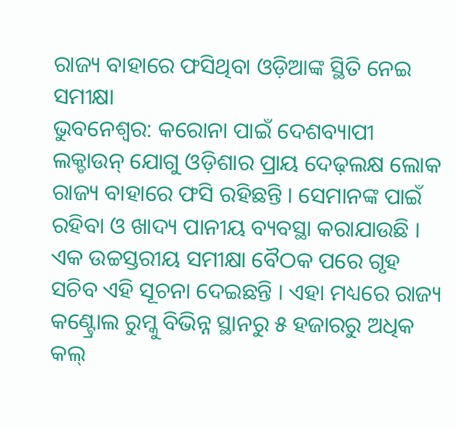ରାଜ୍ୟ ବାହାରେ ଫସିଥିବା ଓଡ଼ିଆଙ୍କ ସ୍ଥିତି ନେଇ ସମୀକ୍ଷା
ଭୁବନେଶ୍ୱର: କରୋନା ପାଇଁ ଦେଶବ୍ୟାପୀ ଲକ୍ଡାଉନ୍ ଯୋଗୁ ଓଡ଼ିଶାର ପ୍ରାୟ ଦେଢ଼ଲକ୍ଷ ଲୋକ ରାଜ୍ୟ ବାହାରେ ଫସି ରହିଛନ୍ତି । ସେମାନଙ୍କ ପାଇଁ ରହିବା ଓ ଖାଦ୍ୟ ପାନୀୟ ବ୍ୟବସ୍ଥା କରାଯାଉଛି । ଏକ ଉଚ୍ଚସ୍ତରୀୟ ସମୀକ୍ଷା ବୈଠକ ପରେ ଗୃହ ସଚିବ ଏହି ସୂଚନା ଦେଇଛନ୍ତି । ଏହା ମଧ୍ୟରେ ରାଜ୍ୟ କଣ୍ଟ୍ରୋଲ ରୁମ୍କୁ ବିଭିନ୍ନ ସ୍ଥାନରୁ ୫ ହଜାରରୁ ଅଧିକ କଲ୍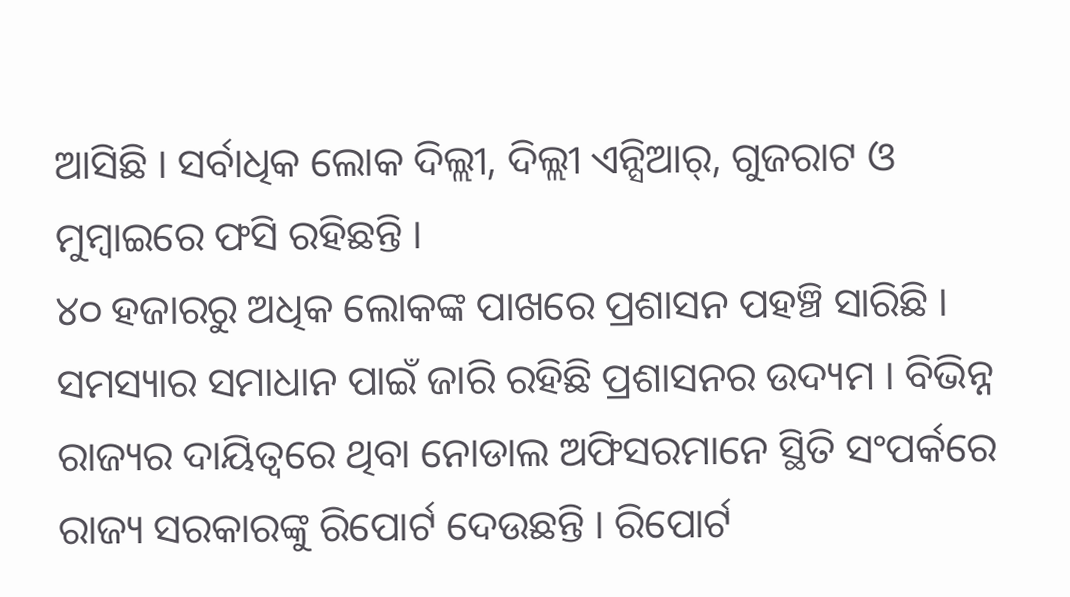ଆସିଛି । ସର୍ବାଧିକ ଲୋକ ଦିଲ୍ଲୀ, ଦିଲ୍ଲୀ ଏନ୍ସିଆର୍, ଗୁଜରାଟ ଓ ମୁମ୍ବାଇରେ ଫସି ରହିଛନ୍ତି ।
୪୦ ହଜାରରୁ ଅଧିକ ଲୋକଙ୍କ ପାଖରେ ପ୍ରଶାସନ ପହଞ୍ଚି ସାରିଛି । ସମସ୍ୟାର ସମାଧାନ ପାଇଁ ଜାରି ରହିଛି ପ୍ରଶାସନର ଉଦ୍ୟମ । ବିଭିନ୍ନ ରାଜ୍ୟର ଦାୟିତ୍ୱରେ ଥିବା ନୋଡାଲ ଅଫିସରମାନେ ସ୍ଥିତି ସଂପର୍କରେ ରାଜ୍ୟ ସରକାରଙ୍କୁ ରିପୋର୍ଟ ଦେଉଛନ୍ତି । ରିପୋର୍ଟ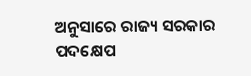ଅନୁସାରେ ରାଜ୍ୟ ସରକାର ପଦକ୍ଷେପ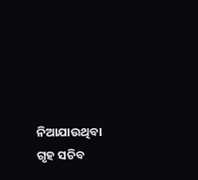ନିଆଯାଉଥିବା ଗୃହ ସଚିବ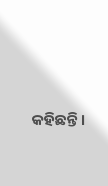କହିଛନ୍ତି ।